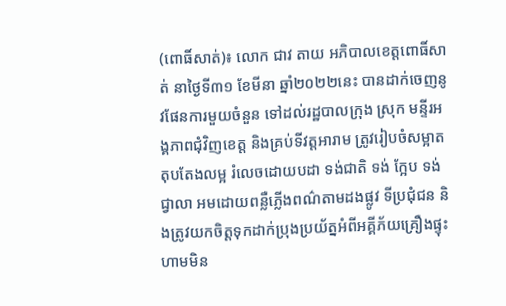(ពោធិ៍សាត់)៖ លោក ជាវ តាយ អភិបាលខេត្តពោធិ៍សាត់ នាថ្ងៃទី៣១ ខែមីនា ឆ្នាំ២០២២នេះ បានដាក់ចេញនូវផែនការមួយចំនួន ទៅដល់រដ្ឋបាលក្រុង ស្រុក មន្ទីរអង្គភាពជុំវិញខេត្ត និងគ្រប់ទីវត្តអារាម ត្រូវរៀបចំសម្អាត តុបតែងលម្អ រំលេចដោយបដា ទង់ជាតិ ទង់ ក្អែប ទង់ជ្វាលា អមដោយពន្លឺភ្លើងពណ៌តាមដងផ្លូវ ទីប្រជុំជន និងត្រូវយកចិត្តទុកដាក់ប្រុងប្រយ័ត្នអំពីអគ្គីភ័យគ្រឿងផ្ទុះ ហាមមិន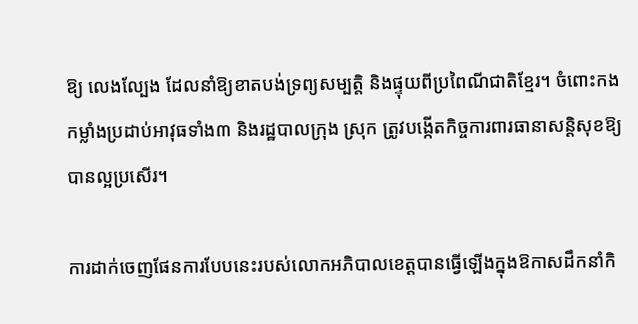ឱ្យ លេងល្បែង ដែលនាំឱ្យខាតបង់ទ្រព្យសម្បត្តិ និងផ្ទុយពីប្រពៃណីជាតិខ្មែរ។ ចំពោះកងកម្លាំងប្រដាប់អាវុធទាំង៣ និងរដ្ឋបាលក្រុង ស្រុក ត្រូវបង្កើតកិច្ចការពារធានាសន្តិសុខឱ្យបានល្អប្រសើរ។

ការដាក់ចេញផែនការបែបនេះរបស់លោកអភិបាលខេត្តបានធ្វើឡើងក្នុងឱកាសដឹកនាំកិ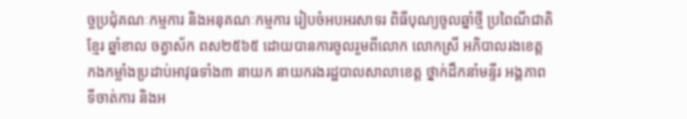ច្ចប្រជុំគណៈកម្មការ និងអនុគណៈកម្មការ រៀបចំអបអរសាទរ ពិធីបុណ្យចូលឆ្នាំថ្មី ប្រពៃណីជាតិខ្មែរ ឆ្នាំខាល ចត្វាស័ក ពស២៥៦៥ ដោយបានការចូលរួមពីលោក លោកស្រី អភិបាលរងខេត្ត កងកម្លាំងប្រដាប់អាវុធទាំង៣ នាយក នាយករងរដ្ឋបាលសាលាខេត្ត ថ្នាក់ដឹកនាំមន្ទីរ អង្គភាព ទីចាត់ការ និងអ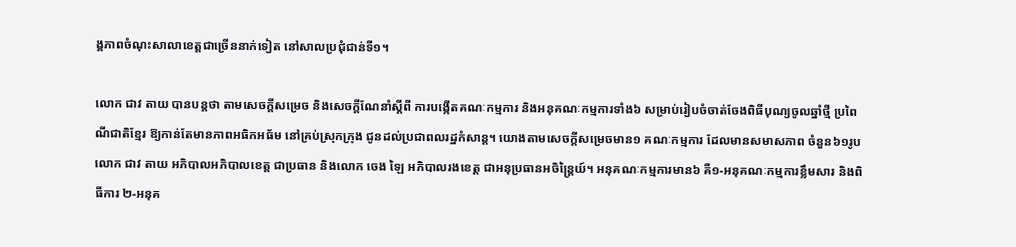ង្គភាពចំណុះសាលាខេត្តជាច្រើននាក់ទៀត នៅសាលប្រជុំជាន់ទី១។

លោក ជាវ តាយ បានបន្តថា តាមសេចក្តីសម្រេច និងសេចក្តីណែនាំស្តីពី ការបង្កើតគណៈកម្មការ និងអនុគណៈកម្មការទាំង៦ សម្រាប់រៀបចំចាត់ចែងពិធីបុណ្យចូលឆ្នាំថ្មី ប្រពៃណីជាតិខ្មែរ ឱ្យកាន់តែមានភាពអធិកអធ័ម នៅគ្រប់ស្រុកក្រុង ជូនដល់ប្រជាពលរដ្ឋកំសាន្ត។ យោងតាមសេចក្តីសម្រេចមាន១ គណៈកម្មការ ដែលមានសមាសភាព ចំនួន៦១រូប លោក ជាវ តាយ អភិបាលអភិបាលខេត្ត ជាប្រធាន និងលោក ចេង ឡៃ អភិបាលរងខេត្ត ជាអនុប្រធានអចិន្ត្រៃយ៍។ អនុគណៈកម្មការមាន៦ គឺ១-អនុគណៈកម្មការខ្លឹមសារ និងពិធីការ ២-អនុគ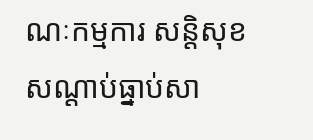ណៈកម្មការ សន្តិសុខ សណ្តាប់ធ្នាប់សា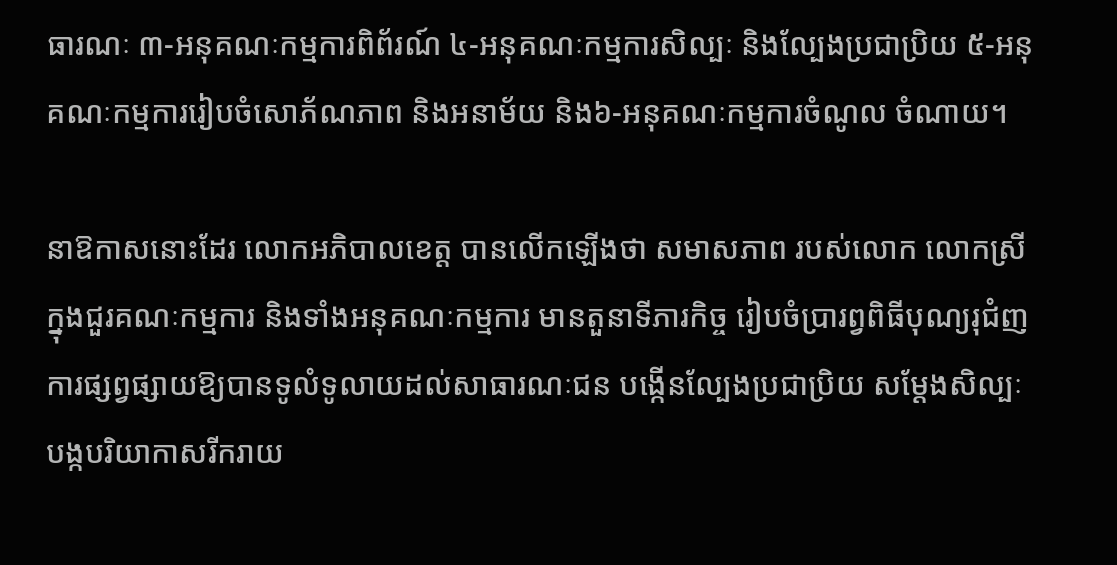ធារណៈ ៣-អនុគណៈកម្មការពិព័រណ៍ ៤-អនុគណៈកម្មការសិល្បៈ និងល្បែងប្រជាប្រិយ ៥-អនុគណៈកម្មការរៀបចំសោភ័ណភាព និងអនាម័យ និង៦-អនុគណៈកម្មការចំណូល ចំណាយ។

នាឱកាសនោះដែរ លោកអភិបាលខេត្ត បានលើកឡើងថា សមាសភាព របស់លោក លោកស្រី ក្នុងជួរគណៈកម្មការ និងទាំងអនុគណៈកម្មការ មានតួនាទីភារកិច្ច រៀបចំប្រារព្វពិធីបុណ្យរុជំញការផ្សព្វផ្សាយឱ្យបានទូលំទូលាយដល់សាធារណៈជន បង្កើនល្បែងប្រជាប្រិយ សម្តែងសិល្បៈ បង្កបរិយាកាសរីករាយ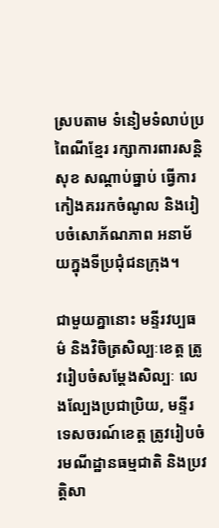ស្របតាម ទំនៀមទំលាប់ប្រពៃណីខ្មែរ រក្សាការពារសន្តិសុខ សណ្តាប់ធ្នាប់ ធ្វើការកៀងគររកចំណូល និងរៀបចំសោភ័ណភាព អនាម័យក្នុងទីប្រជុំជនក្រុង។

ជាមួយគ្នានោះ មន្ទីរវប្បធម៌ និងវិចិត្រសិល្បៈខេត្ត ត្រូវរៀបចំសម្តែងសិល្បៈ លេងល្បែងប្រជាប្រិយ, មន្ទីរទេសចរណ៍ខេត្ត ត្រូវរៀបចំរមណីដ្ឋានធម្មជាតិ និងប្រវត្តិសា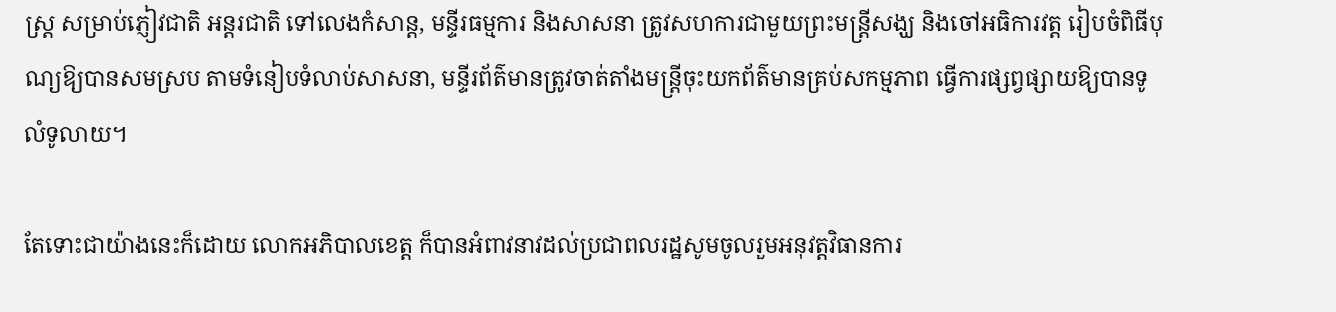ស្ត្រ សម្រាប់ភ្ញៀវជាតិ អន្តរជាតិ ទៅលេងកំសាន្ត, មន្ទីរធម្មការ និងសាសនា ត្រូវសហការជាមួយព្រះមន្ត្រីសង្ឃ និងចៅអធិការវត្ត រៀបចំពិធីបុណ្យឱ្យបានសមស្រប តាមទំនៀបទំលាប់សាសនា, មន្ទីរព័ត៌មានត្រូវចាត់តាំងមន្ត្រីចុះយកព័ត៌មានគ្រប់សកម្មភាព ធ្វើការផ្សព្វផ្សាយឱ្យបានទូលំទូលាយ។

តែទោះជាយ៉ាងនេះក៏ដោយ លោកអភិបាលខេត្ត ក៏បានអំពាវនាវដល់ប្រជាពលរដ្ឋសូមចូលរួមអនុវត្តវិធានការ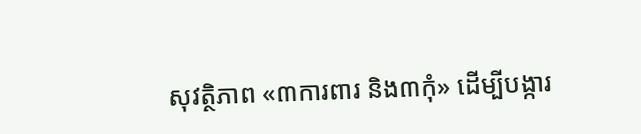សុវត្ថិភាព «៣ការពារ និង៣កុំ» ដើម្បីបង្ការ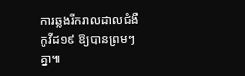ការឆ្លងរីករាលដាលជំងឺកូវីដ១៩ ឱ្យបានព្រមៗគ្នា៕